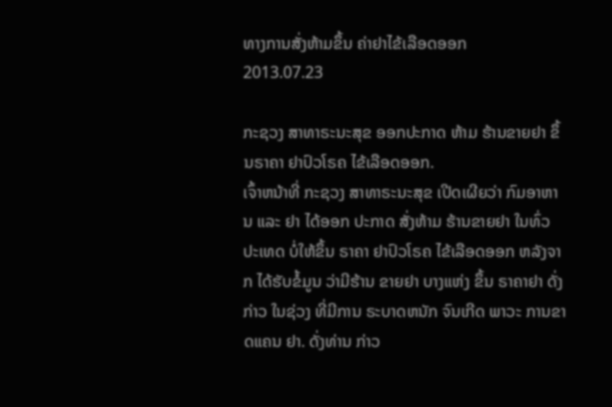ທາງການສັ່ງຫ້າມຂຶ້ນ ຄ່າຢາໄຂ້ເລືອດອອກ
2013.07.23

ກະຊວງ ສາທາຣະນະສຸຂ ອອກປະກາດ ຫ້າມ ຮ້ານຂາຍຢາ ຂຶ້ນຣາຄາ ຢາປົວໂຣຄ ໄຂ້ເລືອດອອກ.
ເຈົ້າຫນ້າທີ່ ກະຊວງ ສາທາຣະນະສຸຂ ເປີດເຜີຍວ່າ ກົມອາຫານ ແລະ ຢາ ໄດ້ອອກ ປະກາດ ສັ່ງຫ້າມ ຮ້ານຂາຍຢາ ໃນທົ່ວ ປະເທດ ບໍ່ໃຫ້ຂຶ້ນ ຣາຄາ ຢາປົວໂຣຄ ໄຂ້ເລືອດອອກ ຫລັງຈາກ ໄດ້ຮັບຂໍ້ມູນ ວ່າມີຮ້ານ ຂາຍຢາ ບາງແຫ່ງ ຂຶ້ນ ຣາຄາຢາ ດັ່ງກ່າວ ໃນຊ່ວງ ທີ່ມີການ ຣະບາດຫນັກ ຈົນເກີດ ພາວະ ການຂາດແຄນ ຢາ. ດັ່ງທ່ານ ກ່າວ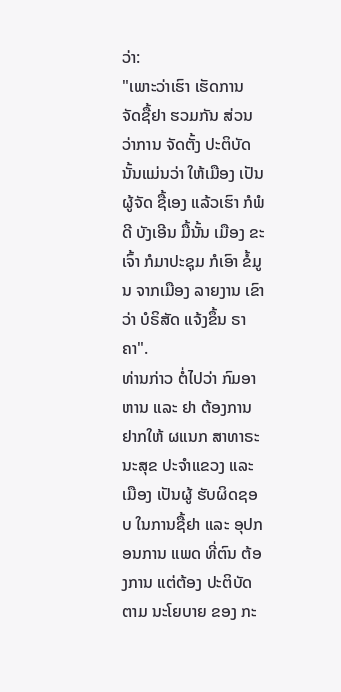ວ່າ:
"ເພາະວ່າເຮົາ ເຮັດການ ຈັດຊື້ຢາ ຮວມກັນ ສ່ວນວ່າການ ຈັດຕັ້ງ ປະຕິບັດ ນັ້ນແມ່ນວ່າ ໃຫ້ເມືອງ ເປັນຜູ້ຈັດ ຊື້ເອງ ແລ້ວເຮົາ ກໍພໍດີ ບັງເອີນ ມື້ນັ້ນ ເມືອງ ຂະເຈົ້າ ກໍມາປະຊຸມ ກໍເອົາ ຂໍ້ມູນ ຈາກເມືອງ ລາຍງານ ເຂົາວ່າ ບໍຣິສັດ ແຈ້ງຂຶ້ນ ຣາຄາ".
ທ່ານກ່າວ ຕໍ່ໄປວ່າ ກົມອາຫານ ແລະ ຢາ ຕ້ອງການ ຢາກໃຫ້ ຜແນກ ສາທາຣະນະສຸຂ ປະຈຳແຂວງ ແລະ ເມືອງ ເປັນຜູ້ ຮັບຜິດຊອບ ໃນການຊື້ຢາ ແລະ ອຸປກອນການ ແພດ ທີ່ຕົນ ຕ້ອງການ ແຕ່ຕ້ອງ ປະຕິບັດ ຕາມ ນະໂຍບາຍ ຂອງ ກະ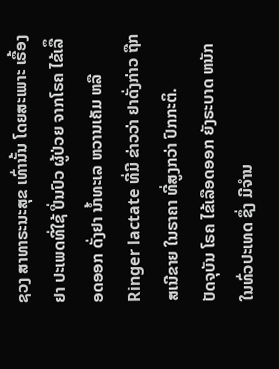ຊວງ ສາທາຣະນະສຸຂ ເທົ່ານັ້ນ ໂດຍສະເພາະ ເຣື້ອງຢາ ປະເພດທີ່ໃຊ້ ປີ່ນປົວ ຜູ້ປ່ວຍ ຈາກໂຣຄ ໄຂ້ເລືຶອດອອກ ດັ່ງຢາ ນ້ຳທະເລ ຫວານເຄັມ ຫລື Ringer lactate ທີ່ມີ ຂ່າວວ່າ ຢາດັ່ງກ່າວ ຖືກສເນີຂາຍ ໃນຣາຄາ ທີ່ສູງກວ່າ ປົກກະຕິ.
ປັດຈຸບັນ ໂຣຄ ໄຂ້ເລືອດອອກ ຍັງຣະບາດ ຫນັກ ໃນທົ່ວປະເທດ ຊຶ່ງ ມີຈຳນ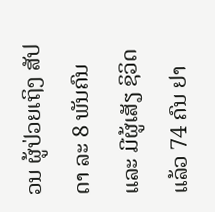ວນ ຜູ້ປ່ວຍເຖິງ ສັປດາ ລະ 8 ພັນຄົນ ແລະ ມີຜູ້ເສັຽ ຊິວິດ ແລ້ວ 74 ຄົນ ຢາ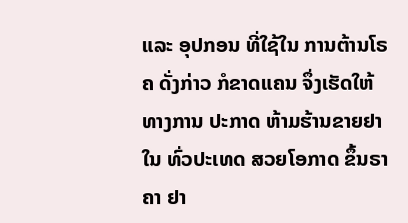ແລະ ອຸປກອນ ທີ່ໃຊ້ໃນ ການຕ້ານໂຣຄ ດັ່ງກ່າວ ກໍຂາດແຄນ ຈຶ່ງເຮັດໃຫ້ ທາງການ ປະກາດ ຫ້າມຮ້ານຂາຍຢາ ໃນ ທົ່ວປະເທດ ສວຍໂອກາດ ຂຶ້ນຣາຄາ ຢາ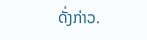ດັ່ງກ່າວ.